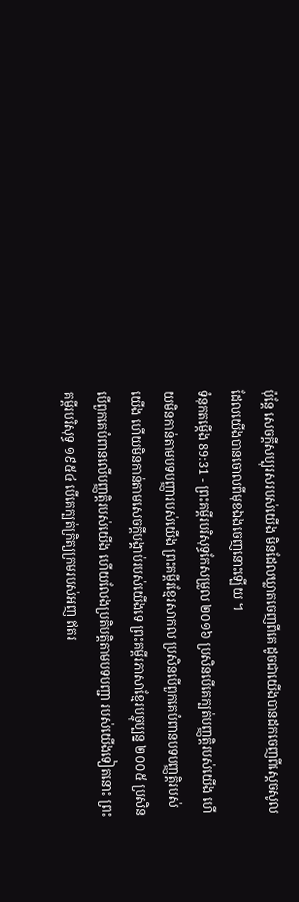ប៉ុន្តែ សេចក្ដីសប្បុរសរបស់យើង មិនដែលឃ្លាតចេញពីគេ ដូចជាយើងបានដកចេញពីស្ដេចសូល ដែលយើងបានចោលពីមុខឯងចេញនោះឡើយ ។
ទំនុកតម្កើង 89:31 - ព្រះគម្ពីរបរិសុទ្ធកែសម្រួល ២០១៦ ប្រសិនបើគេក្បត់បញ្ញត្តិរបស់យើង ហើយមិនកាន់តាមបទបញ្ញារបស់យើង ព្រះគម្ពីរខ្មែរសាកល ប្រសិនបើពួកគេបំពានបទបញ្ញត្តិរបស់យើង ហើយមិនកាន់តាមសេចក្ដីបង្គាប់របស់យើងទេ ព្រះគម្ពីរភាសាខ្មែរបច្ចុប្បន្ន ២០០៥ ប្រសិនបើពួកគេបំពានលើបញ្ញត្តិរបស់យើង ហើយលែងប្រតិបត្តិតាមបទបញ្ជា របស់យើងទៀតនោះ ព្រះគម្ពីរបរិសុទ្ធ ១៩៥៤ បើគេក្បត់ក្រិត្យក្រមរបស់អញ ឥតរ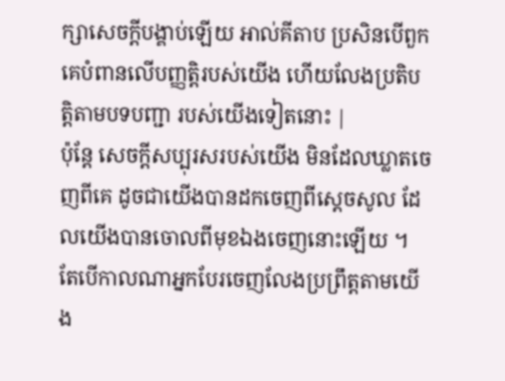ក្សាសេចក្ដីបង្គាប់ឡើយ អាល់គីតាប ប្រសិនបើពួកគេបំពានលើបញ្ញត្តិរបស់យើង ហើយលែងប្រតិបត្តិតាមបទបញ្ជា របស់យើងទៀតនោះ |
ប៉ុន្តែ សេចក្ដីសប្បុរសរបស់យើង មិនដែលឃ្លាតចេញពីគេ ដូចជាយើងបានដកចេញពីស្ដេចសូល ដែលយើងបានចោលពីមុខឯងចេញនោះឡើយ ។
តែបើកាលណាអ្នកបែរចេញលែងប្រព្រឹត្តតាមយើង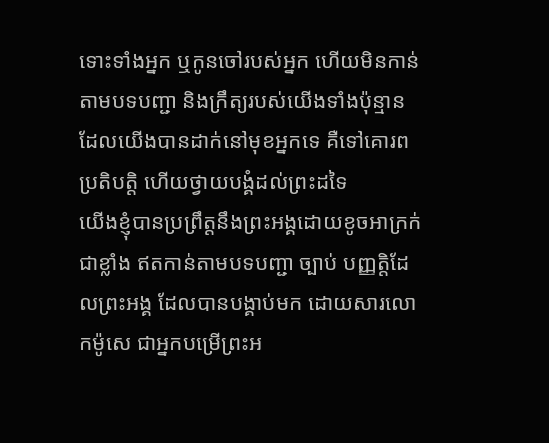ទោះទាំងអ្នក ឬកូនចៅរបស់អ្នក ហើយមិនកាន់តាមបទបញ្ជា និងក្រឹត្យរបស់យើងទាំងប៉ុន្មាន ដែលយើងបានដាក់នៅមុខអ្នកទេ គឺទៅគោរពប្រតិបត្តិ ហើយថ្វាយបង្គំដល់ព្រះដទៃ
យើងខ្ញុំបានប្រព្រឹត្តនឹងព្រះអង្គដោយខូចអាក្រក់ជាខ្លាំង ឥតកាន់តាមបទបញ្ជា ច្បាប់ បញ្ញត្តិដែលព្រះអង្គ ដែលបានបង្គាប់មក ដោយសារលោកម៉ូសេ ជាអ្នកបម្រើព្រះអ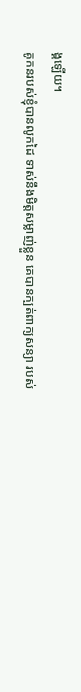ង្គឡើយ។
គូកនរបស់ខ្ញុំបានលូកដៃ ទាស់នឹងមិត្តសម្លាញ់ខ្លួន គេបានក្បត់ពាក្យសន្យា របស់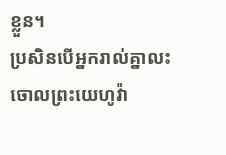ខ្លួន។
ប្រសិនបើអ្នករាល់គ្នាលះចោលព្រះយេហូវ៉ា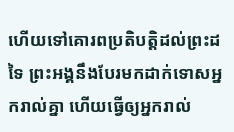ហើយទៅគោរពប្រតិបត្តិដល់ព្រះដទៃ ព្រះអង្គនឹងបែរមកដាក់ទោសអ្នករាល់គ្នា ហើយធ្វើឲ្យអ្នករាល់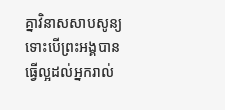គ្នាវិនាសសាបសូន្យ ទោះបើព្រះអង្គបានធ្វើល្អដល់អ្នករាល់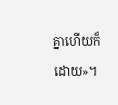គ្នាហើយក៏ដោយ»។